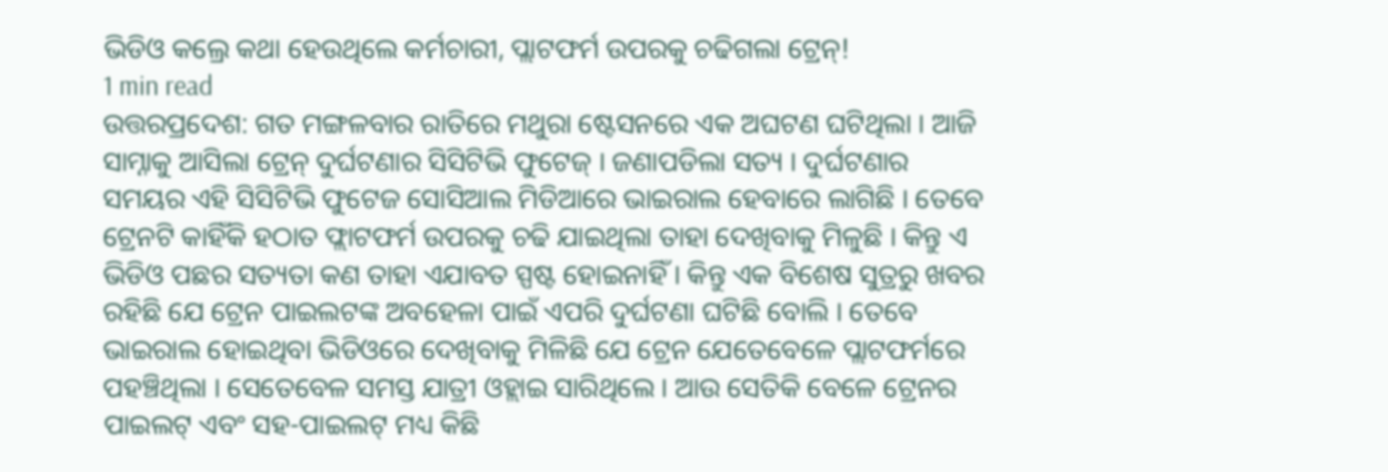ଭିଡିଓ କଲ୍ରେ କଥା ହେଉଥିଲେ କର୍ମଚାରୀ, ପ୍ଲାଟଫର୍ମ ଉପରକୁ ଚଢିଗଲା ଟ୍ରେନ୍!
1 min read
ଉତ୍ତରପ୍ରଦେଶ: ଗତ ମଙ୍ଗଳବାର ରାତିରେ ମଥୁରା ଷ୍ଟେସନରେ ଏକ ଅଘଟଣ ଘଟିଥିଲା । ଆଜି ସାମ୍ନାକୁ ଆସିଲା ଟ୍ରେନ୍ ଦୁର୍ଘଟଣାର ସିସିଟିଭି ଫୁଟେଜ୍ । ଜଣାପଡିଲା ସତ୍ୟ । ଦୁର୍ଘଟଣାର ସମୟର ଏହି ସିସିଟିଭି ଫୁଟେଜ ସୋସିଆଲ ମିଡିଆରେ ଭାଇରାଲ ହେବାରେ ଲାଗିଛି । ତେବେ ଟ୍ରେନଟି କାହିଁକି ହଠାତ ଫ୍ଲାଟଫର୍ମ ଉପରକୁ ଚଢି ଯାଇଥିଲା ତାହା ଦେଖିବାକୁ ମିଳୁଛି । କିନ୍ତୁ ଏ ଭିଡିଓ ପଛର ସତ୍ୟତା କଣ ତାହା ଏଯାବତ ସ୍ପଷ୍ଟ ହୋଇନାହିଁ । କିନ୍ତୁ ଏକ ବିଶେଷ ସୁତ୍ରରୁ ଖବର ରହିଛି ଯେ ଟ୍ରେନ ପାଇଲଟଙ୍କ ଅବହେଳା ପାଇଁ ଏପରି ଦୁର୍ଘଟଣା ଘଟିଛି ବୋଲି । ତେବେ ଭାଇରାଲ ହୋଇଥିବା ଭିଡିଓରେ ଦେଖିବାକୁ ମିଳିଛି ଯେ ଟ୍ରେନ ଯେତେବେଳେ ପ୍ଲାଟଫର୍ମରେ ପହଞ୍ଚିଥିଲା । ସେତେବେଳ ସମସ୍ତ ଯାତ୍ରୀ ଓହ୍ଲାଇ ସାରିଥିଲେ । ଆଉ ସେତିକି ବେଳେ ଟ୍ରେନର ପାଇଲଟ୍ ଏବଂ ସହ-ପାଇଲଟ୍ ମଧ୍ୟ କିଛି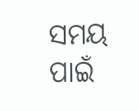ସମୟ ପାଇଁ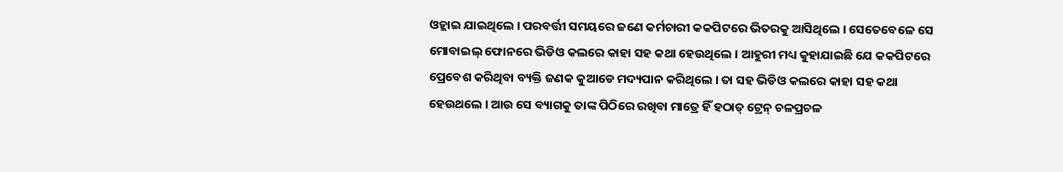ଓହ୍ଲାଇ ଯାଇଥିଲେ । ପରବର୍ତ୍ତୀ ସମୟରେ ଜଣେ କର୍ମଚାରୀ କକପିଟରେ ଭିତରକୁ ଆସିଥିଲେ । ସେତେବେଳେ ସେ ମୋବାଇଲ୍ ଫୋନରେ ଭିଡିଓ କଲରେ କାହା ସହ କଥା ହେଉଥିଲେ । ଆହୁରୀ ମଧ୍ୟ କୁହାଯାଇଛି ଯେ କକପିଟରେ ପ୍ରେବେଶ କରିଥିବା ବ୍ୟକ୍ତି ଜଣକ କୁଆଡେ ମଦ୍ୟପାନ କରିଥିଲେ । ତା ସହ ଭିଡିଓ କଲରେ କାହା ସହ କଥା ହେଉଥଲେ । ଆଉ ସେ ବ୍ୟାଗକୁ ତାଙ୍କ ପିଠିରେ ରଖିବା ମାତ୍ରେ ହିଁ ହଠାତ୍ ଟ୍ରେନ୍ ଚଳପ୍ରଚଳ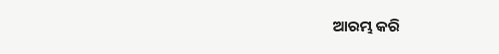ଆରମ୍ଭ କରି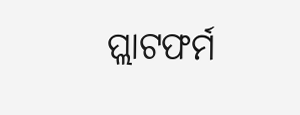ପ୍ଲାଟଫର୍ମ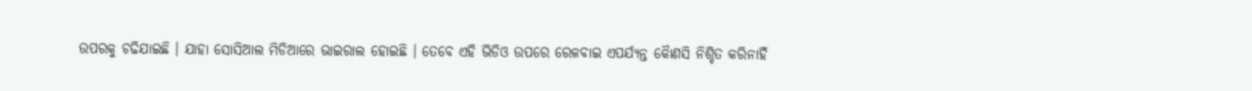ଉପରକୁ ଚଢିଯାଇଛି । ଯାହା ସୋସିଆଲ ମିଡିଆରେ ଭାଇରାଲ ହୋଇଛି । ତେବେ ଏହି ଭିଡିଓ ଉପରେ ରେଳବାଇ ଏପର୍ଯ୍ୟନ୍ତ କୈାଣସି ନିଶ୍ଚିତ କରିନାହିଁ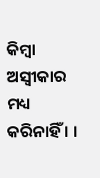କିମ୍ବା ଅସ୍ୱୀକାର ମଧ୍ୟ କରିନାହିଁ । ।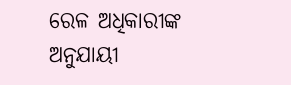ରେଳ ଅଧିକାରୀଙ୍କ ଅନୁଯାୟୀ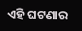ଏହି ଘଟଣାର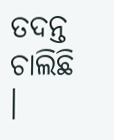ତଦନ୍ତ ଚାଲିଛି ।